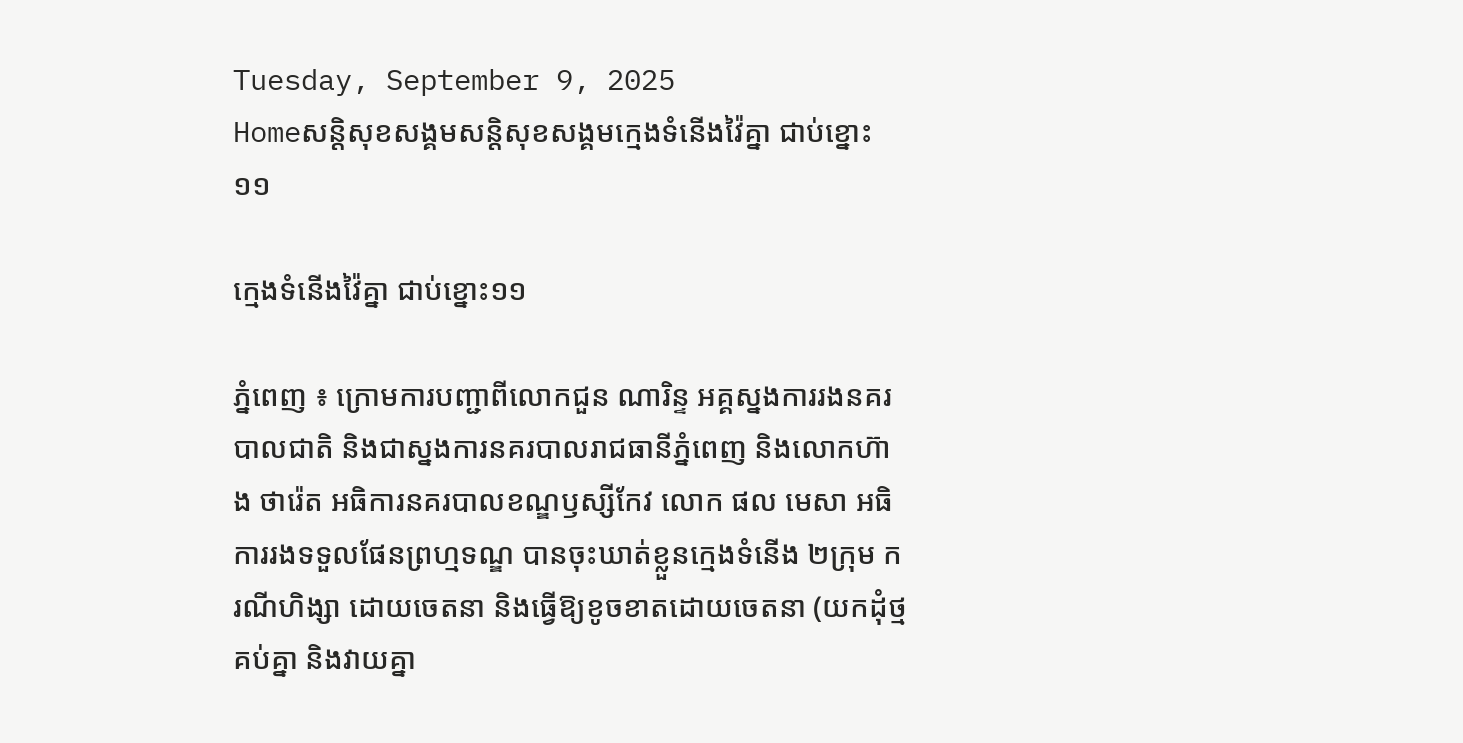Tuesday, September 9, 2025
Homeសន្ដិសុខសង្គមសន្តិសុខសង្គមក្មេងទំនើងវ៉ៃគ្នា ជាប់ខ្នោះ១១

ក្មេងទំនើងវ៉ៃគ្នា ជាប់ខ្នោះ១១

ភ្នំពេញ ៖ ក្រោមការបញ្ជាពីលោកជួន ណារិន្ទ អគ្គស្នងការរងនគរបាលជាតិ និងជាស្នងការនគរបាលរាជធានីភ្នំពេញ និងលោកហ៊ាង ថារ៉េត អធិការនគរបាលខណ្ឌឫស្សីកែវ លោក ផល មេសា អធិការរងទទួលផែនព្រហ្មទណ្ឌ បានចុះឃាត់ខ្លួនក្មេងទំនើង ២ក្រុម ករណីហិង្សា ដោយចេតនា និងធ្វើឱ្យខូចខាតដោយចេតនា (យកដុំថ្មគប់គ្នា និងវាយគ្នា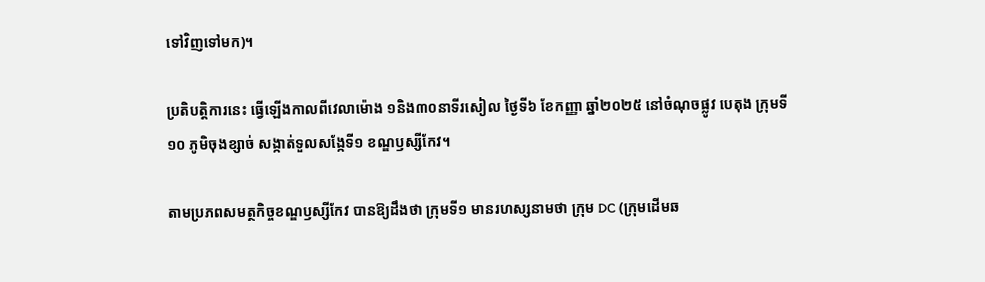ទៅវិញទៅមក)។

ប្រតិបត្តិការនេះ ធ្វើឡើងកាលពីវេលាម៉ោង ១និង៣០នាទីរសៀល ថ្ងៃទី៦ ខែកញ្ញា ឆ្នាំ២០២៥ នៅចំណុចផ្លូវ បេតុង ក្រុមទី១០ ភូមិចុងខ្សាច់ សង្កាត់ទួលសង្កែទី១ ខណ្ឌឫស្សីកែវ។

តាមប្រភពសមត្ថកិច្ចខណ្ឌឫស្សីកែវ បានឱ្យដឹងថា ក្រុមទី១ មានរហស្សនាមថា ក្រុម DC (ក្រុមដើមឆ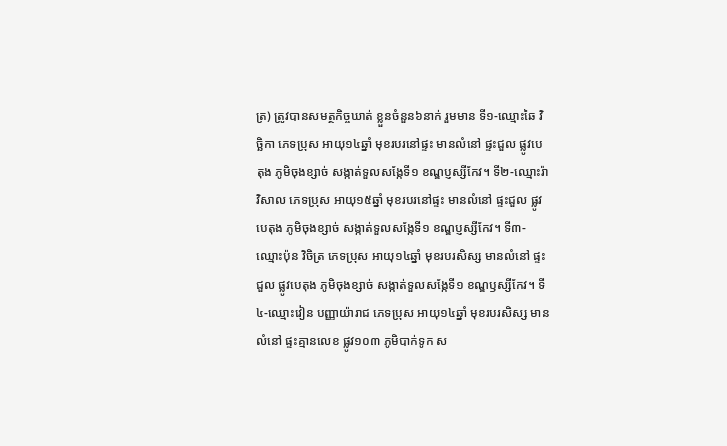ត្រ) ត្រូវបានសមត្ថកិច្ចឃាត់ ខ្លួនចំនួន៦នាក់ រួមមាន ទី១-ឈ្មោះឆៃ វិច្ឆិកា ភេទប្រុស អាយុ១៤ឆ្នាំ មុខរបរនៅផ្ទះ មានលំនៅ ផ្ទះជួល ផ្លូវបេតុង ភូមិចុងខ្សាច់ សង្កាត់ទួលសង្កែទី១ ខណ្ឌប្ញស្សីកែវ។ ទី២-ឈ្មោះរ៉ា វិសាល ភេទប្រុស អាយុ១៥ឆ្នាំ មុខរបរនៅផ្ទះ មានលំនៅ ផ្ទះជួល ផ្លូវបេតុង ភូមិចុងខ្សាច់ សង្កាត់ទួលសង្កែទី១ ខណ្ឌប្ញស្សីកែវ។ ទី៣-ឈ្មោះប៉ុន វិចិត្រ ភេទប្រុស អាយុ១៤ឆ្នាំ មុខរបរសិស្ស មានលំនៅ ផ្ទះជួល ផ្លូវបេតុង ភូមិចុងខ្សាច់ សង្កាត់ទួលសង្កែទី១ ខណ្ឌឫស្សីកែវ។ ទី៤-ឈ្មោះវៀន បញ្ញាយ៉ារាជ ភេទប្រុស អាយុ១៤ឆ្នាំ មុខរបរសិស្ស មានលំនៅ ផ្ទះគ្មានលេខ ផ្លូវ១០៣ ភូមិបាក់ទូក ស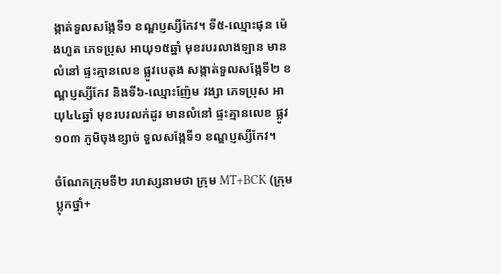ង្កាត់ទួលសង្កែទី១ ខណ្ឌប្ញស្សីកែវ។ ទី៥-ឈ្មោះផុន ម៉េងហួត ភេទប្រុស អាយុ១៥ឆ្នាំ មុខរបរលាងឡាន មានលំនៅ ផ្ទះគ្មានលេខ ផ្លូវបេតុង សង្កាត់ទួលសង្កែទី២ ខណ្ឌប្ញស្សីកែវ និងទី៦-ឈ្មោះញ៉ែម វង្សា ភេទប្រុស អាយុ៤៤ឆ្នាំ មុខរបរលក់ដូរ មានលំនៅ ផ្ទះគ្មានលេខ ផ្លូវ១០៣ ភូមិចុងខ្សាច់ ទួលសង្កែទី១ ខណ្ឌប្ញស្សីកែវ។

ចំណែកក្រុមទី២ រហស្សនាមថា ក្រុម MT+BCK (ក្រុមប្លុកថ្នាំ+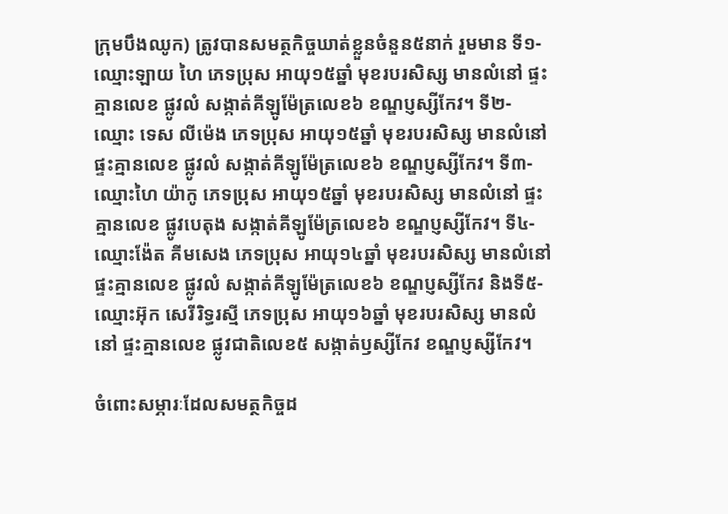ក្រុមបឹងឈូក) ត្រូវបានសមត្ថកិច្ចឃាត់ខ្លួនចំនួន៥នាក់ រួមមាន ទី១-ឈ្មោះឡាយ ហៃ ភេទប្រុស អាយុ១៥ឆ្នាំ មុខរបរសិស្ស មានលំនៅ ផ្ទះគ្មានលេខ ផ្លូវលំ សង្កាត់គីឡូម៉ែត្រលេខ៦ ខណ្ឌប្ញស្សីកែវ។ ទី២-ឈ្មោះ ទេស លីម៉េង ភេទប្រុស អាយុ១៥ឆ្នាំ មុខរបរសិស្ស មានលំនៅ ផ្ទះគ្មានលេខ ផ្លូវលំ សង្កាត់គីឡូម៉ែត្រលេខ៦ ខណ្ឌប្ញស្សីកែវ។ ទី៣-ឈ្មោះហៃ យ៉ាកូ ភេទប្រុស អាយុ១៥ឆ្នាំ មុខរបរសិស្ស មានលំនៅ ផ្ទះគ្មានលេខ ផ្លូវបេតុង សង្កាត់គីឡូម៉ែត្រលេខ៦ ខណ្ឌប្ញស្សីកែវ។ ទី៤-ឈ្មោះង៉ែត គីមសេង ភេទប្រុស អាយុ១៤ឆ្នាំ មុខរបរសិស្ស មានលំនៅ ផ្ទះគ្មានលេខ ផ្លូវលំ សង្កាត់គីឡូម៉ែត្រលេខ៦ ខណ្ឌប្ញស្សីកែវ និងទី៥-ឈ្មោះអ៊ុក សេរីរិទ្ធរស្មី ភេទប្រុស អាយុ១៦ឆ្នាំ មុខរបរសិស្ស មានលំនៅ ផ្ទះគ្មានលេខ ផ្លូវជាតិលេខ៥ សង្កាត់ឫស្សីកែវ ខណ្ឌប្ញស្សីកែវ។

ចំពោះសម្ភារៈដែលសមត្ថកិច្ចដ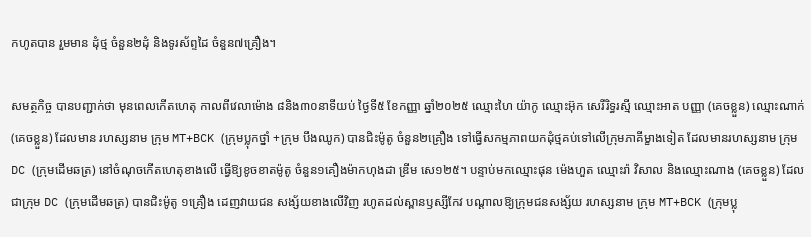កហូតបាន រួមមាន ដុំថ្ម ចំនួន២ដុំ និងទូរស័ព្ទដៃ ចំនួន៧គ្រឿង។

សមត្ថកិច្ច បានបញ្ជាក់ថា មុនពេលកើតហេតុ កាលពីវេលាម៉ោង ៨និង៣០នាទីយប់ ថ្ងៃទី៥ ខែកញ្ញា ឆ្នាំ២០២៥ ឈ្មោះហៃ យ៉ាកូ ឈ្មោះអ៊ុក សេរីរិទ្ធរស្មី ឈ្មោះអាត បញ្ញា (គេចខ្លួន) ឈ្មោះណាក់ (គេចខ្លួន) ដែលមាន រហស្សនាម ក្រុម MT+BCK (ក្រុមប្លុកថ្នាំ +ក្រុម បឹងឈូក) បានជិះម៉ូតូ ចំនួន២គ្រឿង ទៅធ្វើសកម្មភាពយកដុំថ្មគប់ទៅលើក្រុមភាគីម្ខាងទៀត ដែលមានរហស្សនាម ក្រុម DC (ក្រុមដើមឆត្រ) នៅចំណុចកើតហេតុខាងលើ ធ្វើឱ្យខូចខាតម៉ូតូ ចំនួន១គឿងម៉ាកហុងដា ឌ្រីម សេ១២៥។ បន្ទាប់មកឈ្មោះផុន ម៉េងហួត ឈ្មោះរ៉ា វិសាល និងឈ្មោះណាង (គេចខ្លួន) ដែលជាក្រុម DC (ក្រុមដើមឆត្រ) បានជិះម៉ូតូ ១គ្រឿង ដេញវាយជន សង្ស័យខាងលើវិញ រហូតដល់ស្ពានឫស្សីកែវ បណ្តាលឱ្យក្រុមជនសង្ស័យ រហស្សនាម ក្រុម MT+BCK (ក្រុមប្លុ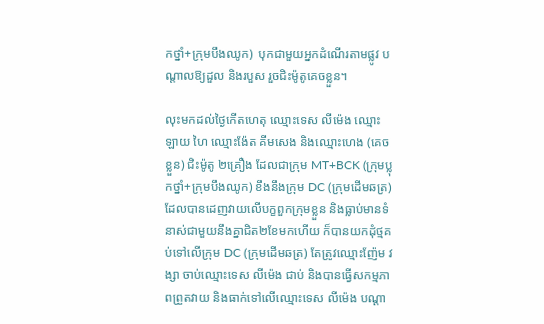កថ្នាំ+ក្រុមបឹងឈូក)  បុកជាមួយអ្នកដំណើរតាមផ្លូវ បណ្តាលឱ្យដួល និងរបួស រួចជិះម៉ូតូគេចខ្លួន។

លុះមកដល់ថ្ងៃកើតហេតុ ឈ្មោះទេស លីម៉េង ឈ្មោះឡាយ ហៃ ឈ្មោះង៉ែត គីមសេង និងឈ្មោះហេង (គេច ខ្លួន) ជិះម៉ូតូ ២គ្រឿង ដែលជាក្រុម MT+BCK (ក្រុមប្លុកថ្នាំ+ក្រុមបឹងឈូក) ខឹងនឹងក្រុម DC (ក្រុមដើមឆត្រ) ដែលបានដេញវាយលើបក្ខពួកក្រុមខ្លួន និងធ្លាប់មានទំនាស់ជាមួយនឹងគ្នាជិត២ខែមកហើយ ក៏បានយកដុំថ្មគប់ទៅលើក្រុម DC (ក្រុមដើមឆត្រ) តែត្រូវឈ្មោះញ៉ែម វង្សា ចាប់ឈ្មោះទេស លីម៉េង ជាប់ និងបានធ្វើសកម្មភាពព្រួតវាយ និងធាក់ទៅលើឈ្មោះទេស លីម៉េង បណ្តា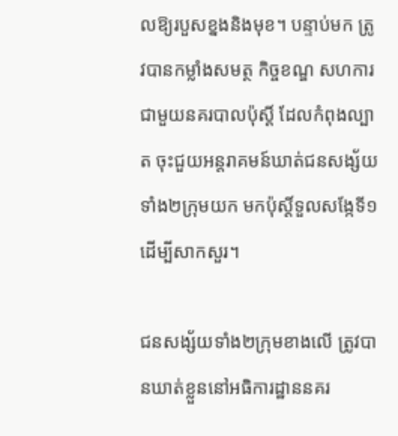លឱ្យរបួសខ្នងនិងមុខ។ បន្ទាប់មក ត្រូវបានកម្លាំងសមត្ថ កិច្ចខណ្ឌ សហការជាមួយនគរបាលប៉ុស្តិ៍ ដែលកំពុងល្បាត ចុះជួយអន្តរាគមន៍ឃាត់ជនសង្ស័យទាំង២ក្រុមយក មកប៉ុស្តិ៍ទួលសង្កែទី១ ដើម្បីសាកសួរ។

ជនសង្ស័យទាំង២ក្រុមខាងលើ ត្រូវបានឃាត់ខ្លួននៅអធិការដ្ឋាននគរ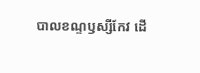បាលខណ្ទឫស្សីកែវ ដើ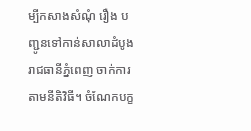ម្បីកសាងសំណុំ រឿង បញ្ជូនទៅកាន់សាលាដំបូងរាជធានីភ្នំពេញ ចាក់ការតាមនីតិវិធី។ ចំណែកបក្ខ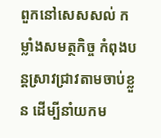ពួកនៅសេសសល់ កម្លាំងសមត្ថកិច្ច កំពុងបន្តស្រាវជ្រាវតាមចាប់ខ្លួន ដើម្បីនាំយកម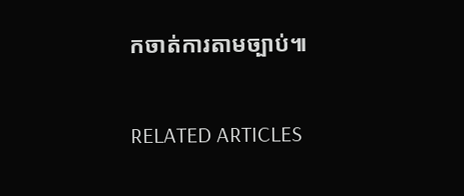កចាត់ការតាមច្បាប់៕

RELATED ARTICLES